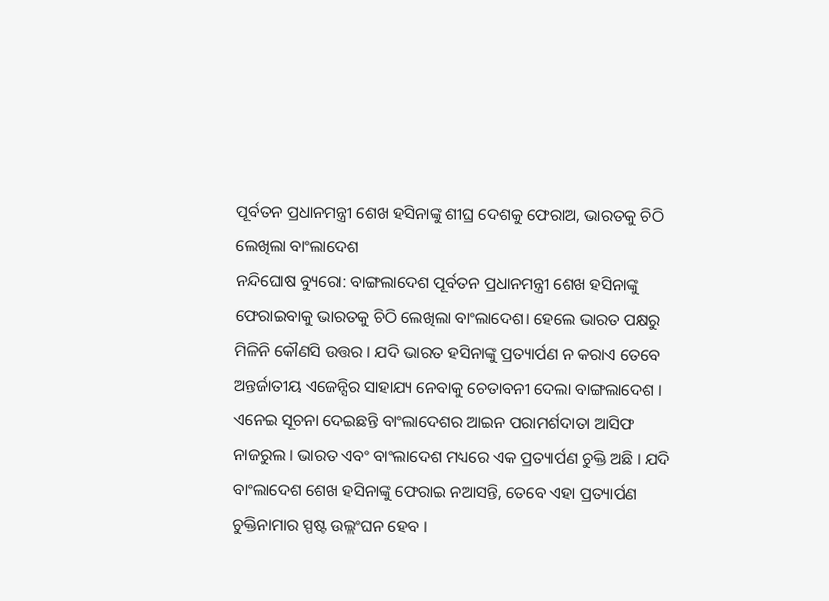ପୂର୍ବତନ ପ୍ରଧାନମନ୍ତ୍ରୀ ଶେଖ ହସିନାଙ୍କୁ ଶୀଘ୍ର ଦେଶକୁ ଫେରାଅ, ଭାରତକୁ ଚିଠି ଲେଖିଲା ବାଂଲାଦେଶ
ନନ୍ଦିଘୋଷ ବ୍ୟୁରୋ: ବାଙ୍ଗଲାଦେଶ ପୂର୍ବତନ ପ୍ରଧାନମନ୍ତ୍ରୀ ଶେଖ ହସିନାଙ୍କୁ ଫେରାଇବାକୁ ଭାରତକୁ ଚିଠି ଲେଖିଲା ବାଂଲାଦେଶ। ହେଲେ ଭାରତ ପକ୍ଷରୁ ମିଳିନି କୌଣସି ଉତ୍ତର । ଯଦି ଭାରତ ହସିନାଙ୍କୁ ପ୍ରତ୍ୟାର୍ପଣ ନ କରାଏ ତେବେ ଅନ୍ତର୍ଜାତୀୟ ଏଜେନ୍ସିର ସାହାଯ୍ୟ ନେବାକୁ ଚେତାବନୀ ଦେଲା ବାଙ୍ଗଲାଦେଶ । ଏନେଇ ସୂଚନା ଦେଇଛନ୍ତି ବାଂଲାଦେଶର ଆଇନ ପରାମର୍ଶଦାତା ଆସିଫ ନାଜରୁଲ । ଭାରତ ଏବଂ ବାଂଲାଦେଶ ମଧ୍ୟରେ ଏକ ପ୍ରତ୍ୟାର୍ପଣ ଚୁକ୍ତି ଅଛି । ଯଦି ବାଂଲାଦେଶ ଶେଖ ହସିନାଙ୍କୁ ଫେରାଇ ନଆସନ୍ତି, ତେବେ ଏହା ପ୍ରତ୍ୟାର୍ପଣ ଚୁକ୍ତିନାମାର ସ୍ପଷ୍ଟ ଉଲ୍ଲଂଘନ ହେବ ।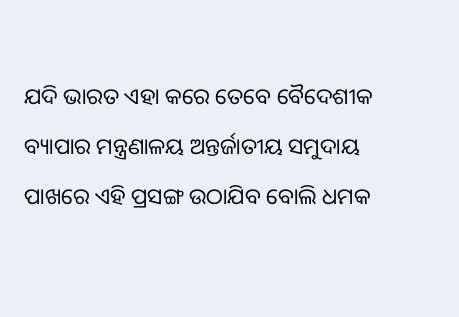ଯଦି ଭାରତ ଏହା କରେ ତେବେ ବୈଦେଶୀକ ବ୍ୟାପାର ମନ୍ତ୍ରଣାଳୟ ଅନ୍ତର୍ଜାତୀୟ ସମୁଦାୟ ପାଖରେ ଏହି ପ୍ରସଙ୍ଗ ଉଠାଯିବ ବୋଲି ଧମକ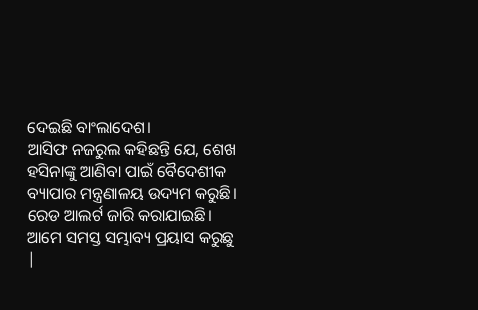ଦେଇଛି ବାଂଲାଦେଶ।
ଆସିଫ ନଜରୁଲ କହିଛନ୍ତି ଯେ, ଶେଖ ହସିନାଙ୍କୁ ଆଣିବା ପାଇଁ ବୈଦେଶୀକ ବ୍ୟାପାର ମନ୍ତ୍ରଣାଳୟ ଉଦ୍ୟମ କରୁଛି। ରେଡ ଆଲର୍ଟ ଜାରି କରାଯାଇଛି। ଆମେ ସମସ୍ତ ସମ୍ଭାବ୍ୟ ପ୍ରୟାସ କରୁଛୁ |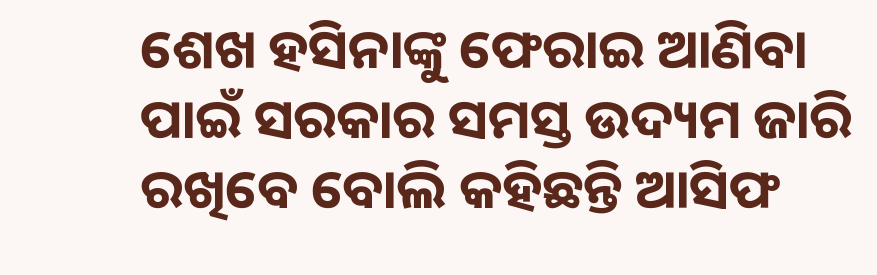ଶେଖ ହସିନାଙ୍କୁ ଫେରାଇ ଆଣିବା ପାଇଁ ସରକାର ସମସ୍ତ ଉଦ୍ୟମ ଜାରି ରଖିବେ ବୋଲି କହିଛନ୍ତି ଆସିଫ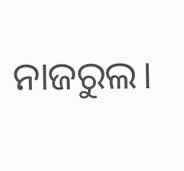ନାଜରୁଲ।